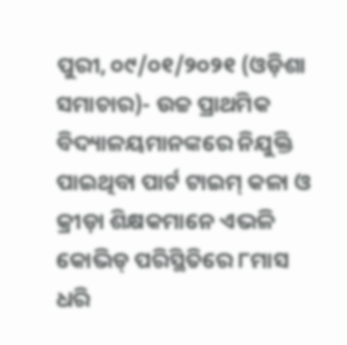ପୁରୀ, ୦୯/୦୧/୨୦୨୧ (ଓଡ଼ିଶା ସମାଚାର)- ଉଚ୍ଚ ପ୍ରାଥମିକ ବିଦ୍ୟାଳୟମାନଙ୍କରେ ନିଯୁକ୍ତି ପାଇଥିବା ପାର୍ଟ ଟାଇମ୍ କଳା ଓ କ୍ରୀଡ଼ା ଶିକ୍ଷକମାନେ ଏଭଳି କୋଭିଡ୍ ପରିସ୍ଥିତିରେ ୮ମାସ ଧରି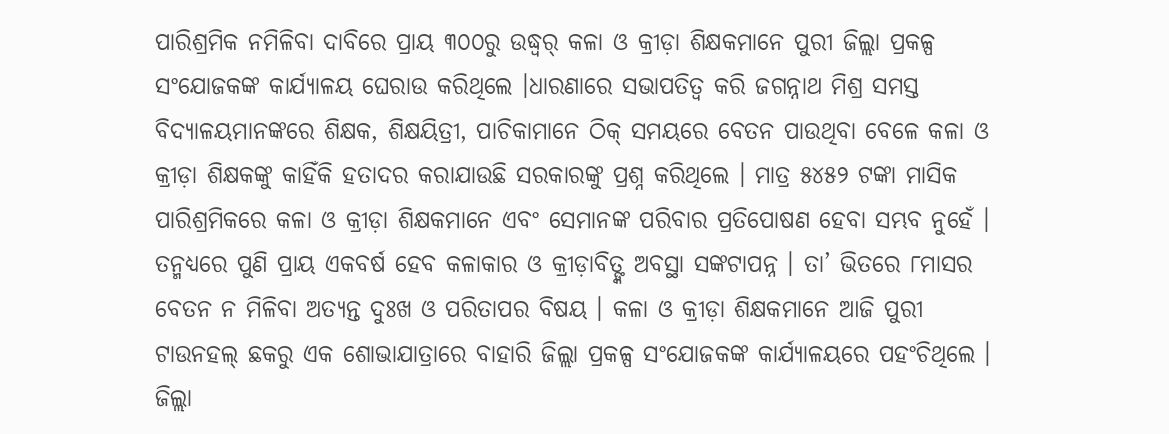ପାରିଶ୍ରମିକ ନମିଳିବା ଦାବିରେ ପ୍ରାୟ ୩୦୦ରୁ ଉଦ୍ଧ୍ୱର୍ କଳା ଓ କ୍ରୀଡ଼ା ଶିକ୍ଷକମାନେ ପୁରୀ ଜିଲ୍ଲା ପ୍ରକଳ୍ପ ସଂଯୋଜକଙ୍କ କାର୍ଯ୍ୟାଳୟ ଘେରାଉ କରିଥିଲେ ।ଧାରଣାରେ ସଭାପତିତ୍ୱ କରି ଜଗନ୍ନାଥ ମିଶ୍ର ସମସ୍ତ ବିଦ୍ୟାଳୟମାନଙ୍କରେ ଶିକ୍ଷକ, ଶିକ୍ଷୟିତ୍ରୀ, ପାଚିକାମାନେ ଠିକ୍ ସମୟରେ ବେତନ ପାଉଥିବା ବେଳେ କଳା ଓ କ୍ରୀଡ଼ା ଶିକ୍ଷକଙ୍କୁ କାହିଁକି ହତାଦର କରାଯାଉଛି ସରକାରଙ୍କୁ ପ୍ରଶ୍ନ କରିଥିଲେ । ମାତ୍ର ୫୪୫୨ ଟଙ୍କା ମାସିକ ପାରିଶ୍ରମିକରେ କଳା ଓ କ୍ରୀଡ଼ା ଶିକ୍ଷକମାନେ ଏବଂ ସେମାନଙ୍କ ପରିବାର ପ୍ରତିପୋଷଣ ହେବା ସମ୍ଭବ ନୁହେଁ । ତନ୍ମଧ୍ୟରେ ପୁଣି ପ୍ରାୟ ଏକବର୍ଷ ହେବ କଳାକାର ଓ କ୍ରୀଡ଼ାବିତ୍ଙ୍କ ଅବସ୍ଥା ସଙ୍କଟାପନ୍ନ । ତା’ ଭିତରେ ୮ମାସର ବେତନ ନ ମିଳିବା ଅତ୍ୟନ୍ତ ଦୁଃଖ ଓ ପରିତାପର ବିଷୟ । କଳା ଓ କ୍ରୀଡ଼ା ଶିକ୍ଷକମାନେ ଆଜି ପୁରୀ ଟାଉନହଲ୍ ଛକରୁ ଏକ ଶୋଭାଯାତ୍ରାରେ ବାହାରି ଜିଲ୍ଲା ପ୍ରକଳ୍ପ ସଂଯୋଜକଙ୍କ କାର୍ଯ୍ୟାଳୟରେ ପହଂଚିଥିଲେ । ଜିଲ୍ଲା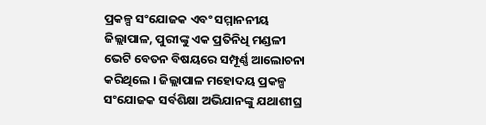ପ୍ରକଳ୍ପ ସଂଯୋଜକ ଏବଂ ସମ୍ମାନନୀୟ ଜିଲ୍ଲାପାଳ, ପୁରୀଙ୍କୁ ଏକ ପ୍ରତିନିଧି ମଣ୍ଡଳୀ ଭେଟି ବେତନ ବିଷୟରେ ସମ୍ପୂର୍ଣ୍ଣ ଆଲୋଚନା କରିଥିଲେ । ଜିଲ୍ଲାପାଳ ମହୋଦୟ ପ୍ରକଳ୍ପ ସଂଯୋଜକ ସର୍ବଶିକ୍ଷା ଅଭିଯାନଙ୍କୁ ଯଥାଶୀଘ୍ର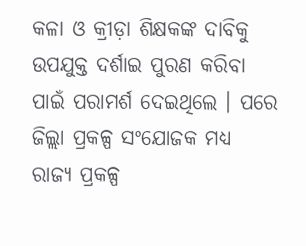କଳା ଓ କ୍ରୀଡ଼ା ଶିକ୍ଷକଙ୍କ ଦାବିକୁ ଉପଯୁକ୍ତ ଦର୍ଶାଇ ପୁରଣ କରିବା ପାଇଁ ପରାମର୍ଶ ଦେଇଥିଲେ । ପରେ ଜିଲ୍ଲା ପ୍ରକଳ୍ପ ସଂଯୋଜକ ମଧ୍ୟ ରାଜ୍ୟ ପ୍ରକଳ୍ପ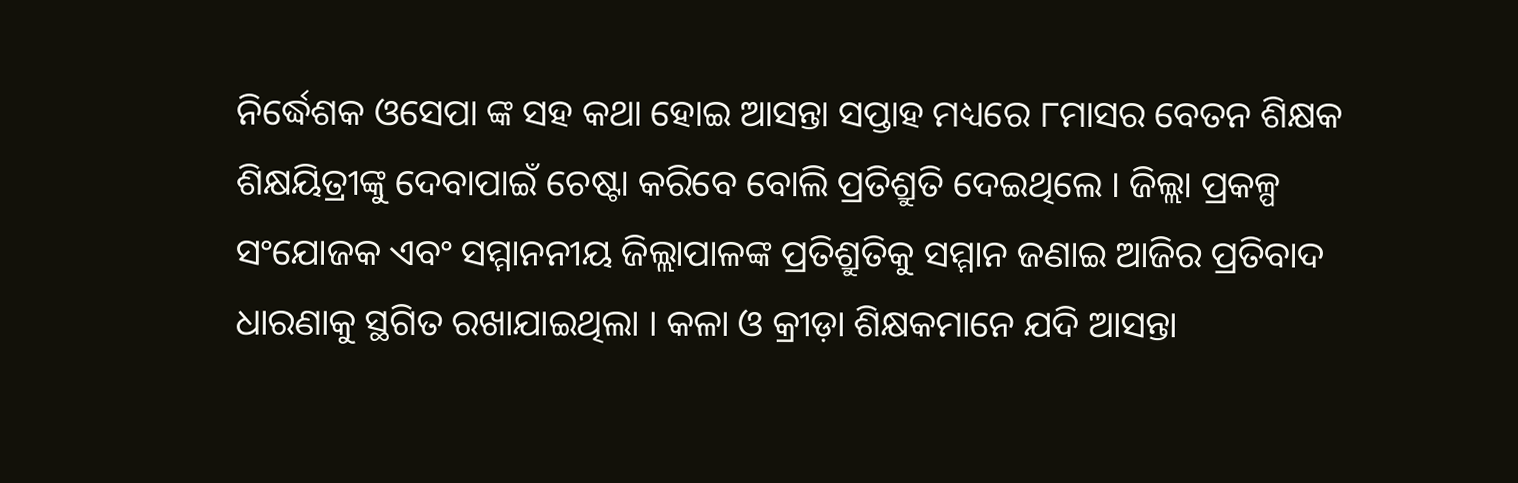ନିର୍ଦ୍ଧେଶକ ଓସେପା ଙ୍କ ସହ କଥା ହୋଇ ଆସନ୍ତା ସପ୍ତାହ ମଧ୍ୟରେ ୮ମାସର ବେତନ ଶିକ୍ଷକ ଶିକ୍ଷୟିତ୍ରୀଙ୍କୁ ଦେବାପାଇଁ ଚେଷ୍ଟା କରିବେ ବୋଲି ପ୍ରତିଶ୍ରୁତି ଦେଇଥିଲେ । ଜିଲ୍ଲା ପ୍ରକଳ୍ପ ସଂଯୋଜକ ଏବଂ ସମ୍ମାନନୀୟ ଜିଲ୍ଲାପାଳଙ୍କ ପ୍ରତିଶ୍ରୁତିକୁ ସମ୍ମାନ ଜଣାଇ ଆଜିର ପ୍ରତିବାଦ ଧାରଣାକୁ ସ୍ଥଗିତ ରଖାଯାଇଥିଲା । କଳା ଓ କ୍ରୀଡ଼ା ଶିକ୍ଷକମାନେ ଯଦି ଆସନ୍ତା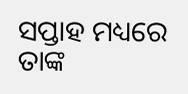ସପ୍ତାହ ମଧ୍ୟରେ ତାଙ୍କ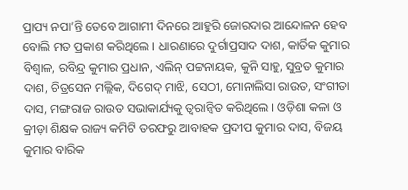ପ୍ରାପ୍ୟ ନପା’ନ୍ତି ତେବେ ଆଗାମୀ ଦିନରେ ଆହୁରି ଜୋରଦାର ଆନ୍ଦୋଳନ ହେବ ବୋଲି ମତ ପ୍ରକାଶ କରିଥିଲେ । ଧାରଣାରେ ଦୁର୍ଗାପ୍ରସାଦ ଦାଶ, କାର୍ତିକ କୁମାର ବିଶ୍ୱାଳ, ରବିନ୍ଦ୍ର କୁମାର ପ୍ରଧାନ, ଏଲିନ୍ ପଟ୍ଟନାୟକ, କୁନି ସାହୁ, ସୁବ୍ରତ କୁମାର ଦାଶ, ଚିତ୍ରସେନ ମଲ୍ଲିକ, ଦିଗେଦ୍ ମାଝି, ସେଠୀ, ମୋନାଲିସା ରାଉତ, ସଂଗୀତା ଦାସ, ମଙ୍ଗରାଜ ରାଉତ ସଭାକାର୍ଯ୍ୟକୁ ତ୍ୱରାନ୍ୱିତ କରିଥିଲେ । ଓଡ଼ିଶା କଳା ଓ କ୍ରୀଡ଼ା ଶିକ୍ଷକ ରାଜ୍ୟ କମିଟି ତରଫରୁ ଆବାହକ ପ୍ରଦୀପ କୁମାର ଦାସ, ବିଜୟ କୁମାର ବାରିକ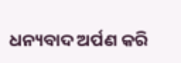ଧନ୍ୟବାଦ ଅର୍ପଣ କରି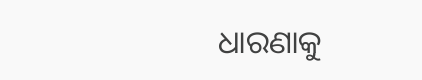ଧାରଣାକୁ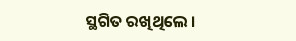ସ୍ଥଗିତ ରଖିଥିଲେ ।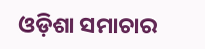ଓଡ଼ିଶା ସମାଚାର